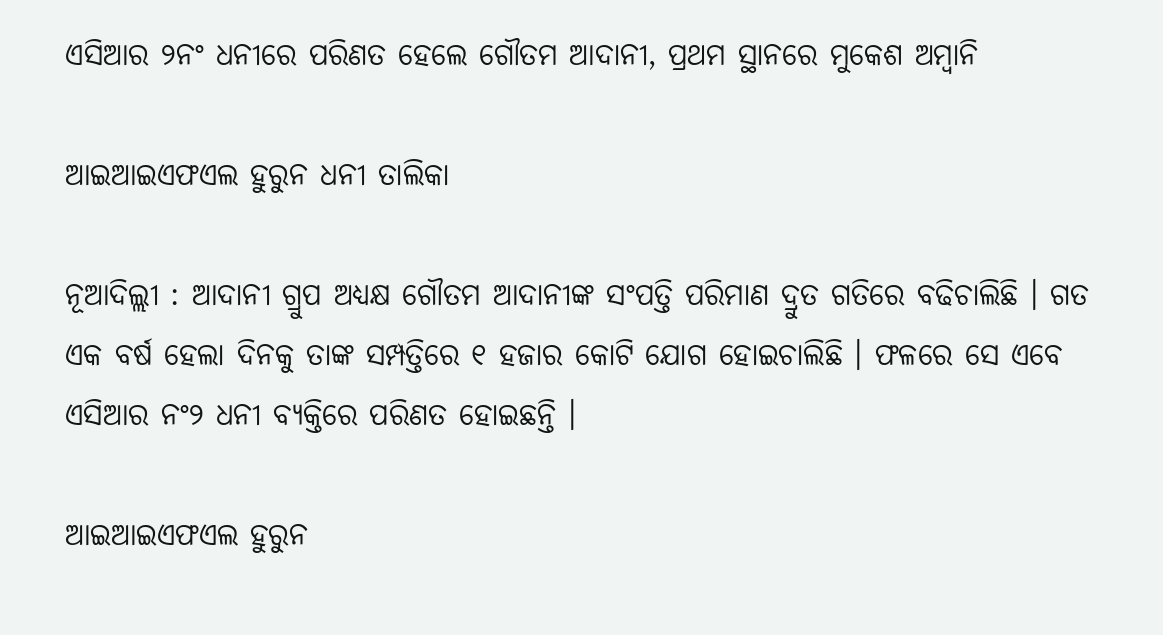ଏସିଆର ୨ନଂ ଧନୀରେ ପରିଣତ ହେଲେ ଗୌତମ ଆଦାନୀ, ପ୍ରଥମ ସ୍ଥାନରେ ମୁକେଶ ଅମ୍ବାନି

ଆଇଆଇଏଫଏଲ ହୁରୁନ ଧନୀ ତାଲିକା

ନୂଆଦିଲ୍ଲୀ : ଆଦାନୀ ଗ୍ରୁପ ଅଧ୍ୟକ୍ଷ ଗୌତମ ଆଦାନୀଙ୍କ ସଂପତ୍ତି ପରିମାଣ ଦ୍ରୁତ ଗତିରେ ବଢିଚାଲିଛି । ଗତ ଏକ ବର୍ଷ ହେଲା ଦିନକୁ ତାଙ୍କ ସମ୍ପତ୍ତିରେ ୧ ହଜାର କୋଟି ଯୋଗ ହୋଇଚାଲିଛି । ଫଳରେ ସେ ଏବେ ଏସିଆର ନଂ୨ ଧନୀ ବ୍ୟକ୍ତିରେ ପରିଣତ ହୋଇଛନ୍ତି ।

ଆଇଆଇଏଫଏଲ ହୁରୁନ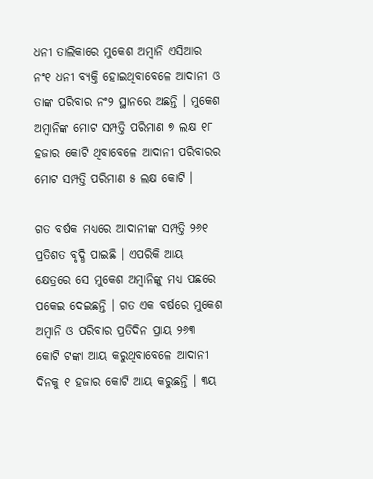ଧନୀ ତାଲିକାରେ ମୁକେଶ ଅମ୍ବାନି ଏସିଆର ନଂ୧ ଧନୀ ବ୍ୟକ୍ତି ହୋଇଥିବାବେଳେ ଆଦାନୀ ଓ ତାଙ୍କ ପରିବାର ନଂ୨ ସ୍ଥାନରେ ଅଛନ୍ତି । ମୁକେଶ ଅମ୍ବାନିଙ୍କ ମୋଟ ସମ୍ପତ୍ତି ପରିମାଣ ୭ ଲକ୍ଷ ୧୮ ହଜାର କୋଟି ଥିବାବେଳେ ଆଦାନୀ ପରିବାରର ମୋଟ ସମ୍ପତ୍ତି ପରିମାଣ ୫ ଲକ୍ଷ କୋଟି ।

ଗତ ବର୍ଷକ ମଧ୍ୟରେ ଆଦାନୀଙ୍କ ସମ୍ପତ୍ତି ୨୬୧ ପ୍ରତିଶତ ବୃଦ୍ଧି ପାଇଛି । ଏପରିକି ଆୟ କ୍ଷେତ୍ରରେ ସେ ମୁକେଶ ଅମ୍ବାନିଙ୍କୁ ମଧ୍ୟ ପଛରେ ପକେଇ ଦେଇଛନ୍ତି । ଗତ ଏକ ବର୍ଷରେ ମୁକେଶ ଅମ୍ବାନି ଓ ପରିବାର ପ୍ରତିଦିନ ପ୍ରାୟ ୨୬୩ କୋଟି ଟଙ୍କା ଆୟ କରୁଥିବାବେଳେ ଆଦାନୀ ଦିନକୁ ୧ ହଜାର କୋଟି ଆୟ କରୁଛନ୍ତି । ୩ୟ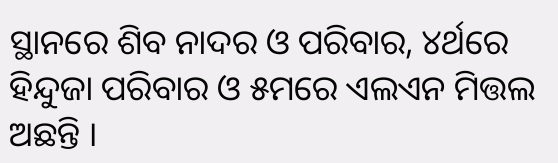ସ୍ଥାନରେ ଶିବ ନାଦର ଓ ପରିବାର, ୪ର୍ଥରେ ହିନ୍ଦୁଜା ପରିବାର ଓ ୫ମରେ ଏଲଏନ ମିତ୍ତଲ ଅଛନ୍ତି ।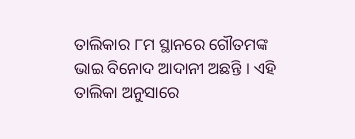ତାଲିକାର ୮ମ ସ୍ଥାନରେ ଗୌତମଙ୍କ ଭାଇ ବିନୋଦ ଆଦାନୀ ଅଛନ୍ତି । ଏହି ତାଲିକା ଅନୁସାରେ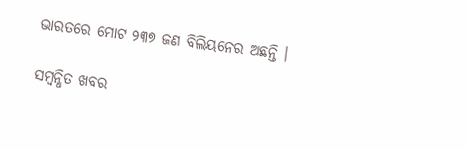ଭାରତରେ ମୋଟ ୨୩୭ ଜଣ ବିଲିୟନେର ଅଛନ୍ତି ।

ସମ୍ବନ୍ଧିତ ଖବର